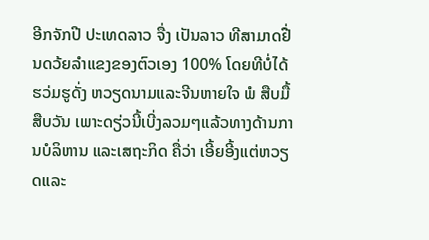ອີກຈັກປີ ປະເທດລາວ ຈື່ງ ເປັນລາວ ທີສາມາດຢື່ນດວ້ຍລຳແຂງຂອງຕົວເອງ 100% ໂດຍທີບໍ່ໄດ້ຮວ່ມຮູດັ່ງ ຫວຽດນາມແລະຈີນຫາຍໃຈ ພໍ ສືບມື້ສືບວັນ ເພາະດຽ່ວນີ້ເບີ່ງລວມໆແລ້ວທາງດ້ານການບໍລິຫານ ແລະເສຖະກິດ ຄື່ວ່າ ເອີ້ຍອີ້ງແຕ່ຫວຽດແລະ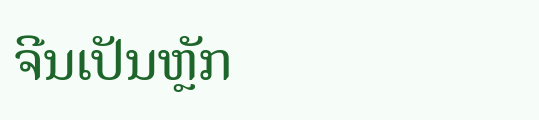ຈີນເປັນຫຼັກ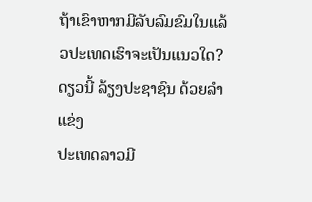ຖ້າເຂົາຫາກມີລັບລົມຂົມໃນແລ້ວປະເທດເຮົາຈະເປັນແນວໃດ?
ດຽວນີ້ ລ້ຽງປະຊາຊົນ ດ້ວຍລຳແຂ່ງ
ປະເທດລາວມີ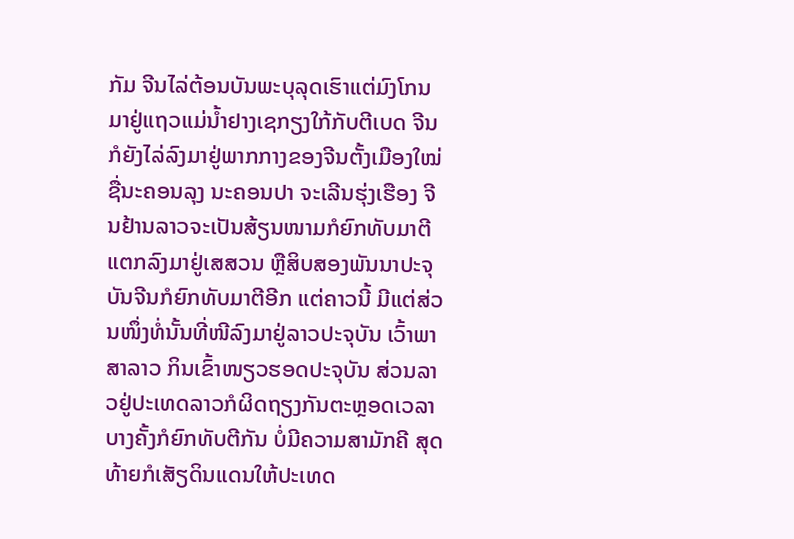ກັມ ຈີນໄລ່ຕ້ອນບັນພະບຸລຸດເຮົາແຕ່ມົງໂກນ ມາຢູ່ແຖວແມ່ນ້ຳຢາງເຊກຽງໃກ້ກັບຕີເບດ ຈີນກໍຍັງໄລ່ລົງມາຢູ່ພາກກາງຂອງຈີນຕັ້ງເມືອງໃໝ່ຊື່ນະຄອນລຸງ ນະຄອນປາ ຈະເລີນຮຸ່ງເຮືອງ ຈີນຢ້ານລາວຈະເປັນສ້ຽນໜາມກໍຍົກທັບມາຕີ ແຕກລົງມາຢູ່ເສສວນ ຫຼືສິບສອງພັນນາປະຈຸບັນຈີນກໍຍົກທັບມາຕີອີກ ແຕ່ຄາວນີ້ ມີແຕ່ສ່ວນໜຶ່ງທໍ່ນັ້ນທີ່ໜີລົງມາຢູ່ລາວປະຈຸບັນ ເວົ້າພາສາລາວ ກິນເຂົ້າໜຽວຮອດປະຈຸບັນ ສ່ວນລາວຢູ່ປະເທດລາວກໍຜິດຖຽງກັນຕະຫຼອດເວລາ ບາງຄັ້ງກໍຍົກທັບຕີກັນ ບໍ່ມີຄວາມສາມັກຄີ ສຸດທ້າຍກໍເສັຽດິນແດນໃຫ້ປະເທດ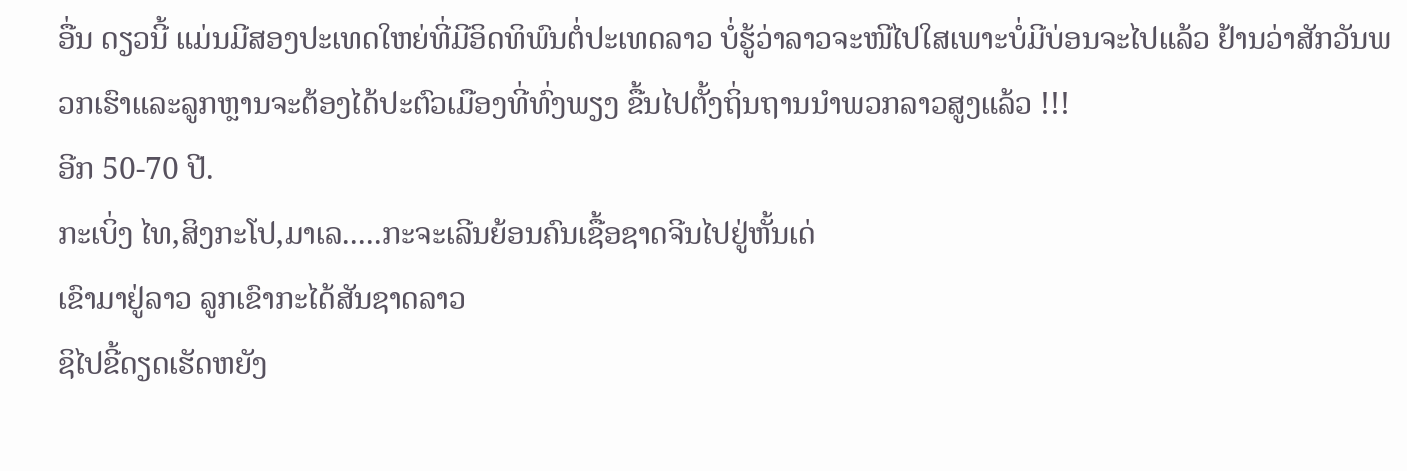ອື່ນ ດຽວນີ້ ແມ່ນມີສອງປະເທດໃຫຍ່ທີ່ມີອິດທິພົນຕໍ່ປະເທດລາວ ບໍ່ຮູ້ວ່າລາວຈະໜີໄປໃສເພາະບໍ່ມີບ່ອນຈະໄປແລ້ວ ຢ້ານວ່າສັກວັນພວກເຮົາແລະລູກຫຼານຈະຕ້ອງໄດ້ປະຕົວເມືອງທີ່ທົ່ງພຽງ ຂື້ນໄປຕັ້ງຖິ່ນຖານນຳພວກລາວສູງແລ້ວ !!!
ອີກ 50-70 ປີ.
ກະເບິ່ງ ໄທ,ສິງກະໂປ,ມາເລ.....ກະຈະເລີນຍ້ອນຄົນເຊື້ອຊາດຈີນໄປຢູ່ຫັ້ນເດ່
ເຂົາມາຢູ່ລາວ ລູກເຂົາກະໄດ້ສັນຊາດລາວ
ຊິໄປຂີ້ດຽດເຮັດຫຍັງ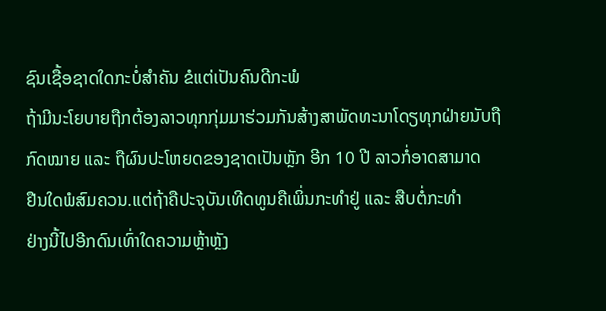ຊົນເຊື້ອຊາດໃດກະບໍ່ສຳຄັນ ຂໍແຕ່ເປັນຄົນດີກະພໍ
ຖ້າມີນະໂຍບາຍຖືກຕ້ອງລາວທຸກກຸ່ມມາຮ່ວມກັນສ້າງສາພັດທະນາໂດຽທຸກຝ່າຍນັບຖື
ກົດໝາຍ ແລະ ຖືຜົນປະໂຫຍດຂອງຊາດເປັນຫຼັກ ອີກ 10 ປີ ລາວກໍ່ອາດສາມາດ
ຢືນໃດພໍສົມຄວນ.ແຕ່ຖ້າຄືປະຈຸບັນເທີດທູນຄືເພິ່ນກະທຳຢູ່ ແລະ ສືບຕໍ່ກະທຳ
ຢ່າງນີ້ໄປອີກດົນເທົ່າໃດຄວາມຫຼ້າຫຼັງ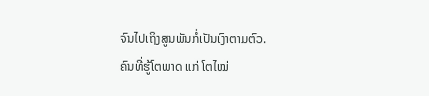ຈົນໄປເຖິງສູນພັນກໍ່ເປັນເງົາຕາມຕົວ.
ຄົນທີ່ຮູ້ໂຕພາດ ແກ່ ໂຕໄໝ່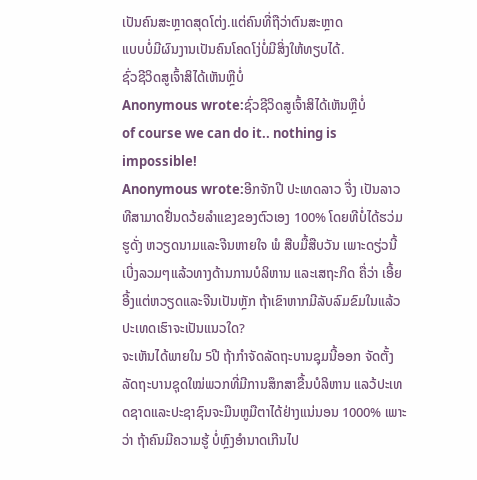ເປັນຄົນສະຫຼາດສຸດໂຕ່ງ.ແຕ່ຄົນທີ່ຖືວ່າຕົນສະຫຼາດ
ແບບບໍ່ມີຜົນງານເປັນຄົນໂຄດໂງ່ບໍ່ມີສິ່ງໃຫ້ທຽບໄດ້.
ຊົ່ວຊີວິດສູເຈົ້າສິໄດ້ເຫັນຫຼືບໍ່
Anonymous wrote:ຊົ່ວຊີວິດສູເຈົ້າສິໄດ້ເຫັນຫຼືບໍ່
of course we can do it.. nothing is impossible!
Anonymous wrote:ອີກຈັກປີ ປະເທດລາວ ຈື່ງ ເປັນລາວ ທີສາມາດຢື່ນດວ້ຍລຳແຂງຂອງຕົວເອງ 100% ໂດຍທີບໍ່ໄດ້ຮວ່ມຮູດັ່ງ ຫວຽດນາມແລະຈີນຫາຍໃຈ ພໍ ສືບມື້ສືບວັນ ເພາະດຽ່ວນີ້ເບີ່ງລວມໆແລ້ວທາງດ້ານການບໍລິຫານ ແລະເສຖະກິດ ຄື່ວ່າ ເອີ້ຍອີ້ງແຕ່ຫວຽດແລະຈີນເປັນຫຼັກ ຖ້າເຂົາຫາກມີລັບລົມຂົມໃນແລ້ວປະເທດເຮົາຈະເປັນແນວໃດ?
ຈະເຫັນໄດ້ພາຍໃນ 5ປີ ຖ້າກໍາຈັດລັດຖະບານຊຸມນີ້ອອກ ຈັດຕັ້ງລັດຖະບານຊຸດໃໝ່ພວກທີ່ມີການສຶກສາຂື້ນບໍລິຫານ ແລວ້ປະເທດຊາດແລະປະຊາຊົນຈະມືນຫູມືຕາໄດ້ຢ່າງແນ່ນອນ 1000% ເພາະວ່າ ຖ້າຄົນມີຄວາມຮູ້ ບໍ່ຫຼົງອໍານາດເກີນໄປ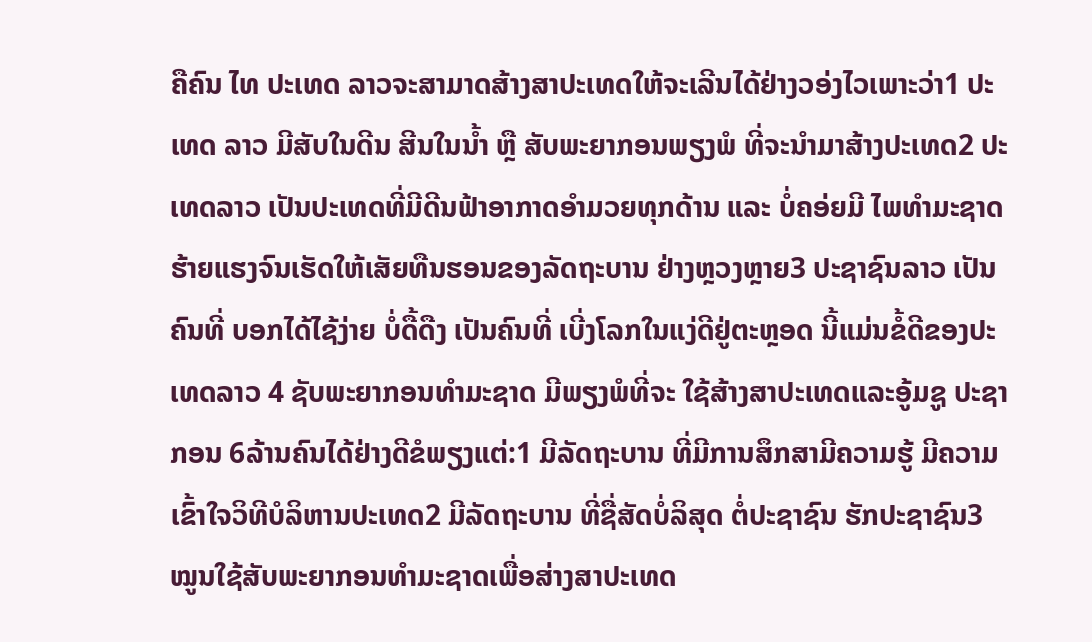ຄືຄົນ ໄທ ປະເທດ ລາວຈະສາມາດສ້າງສາປະເທດໃຫ້ຈະເລີນໄດ້ຢ່າງວອ່ງໄວເພາະວ່າ1 ປະເທດ ລາວ ມີສັບໃນດີນ ສີນໃນນໍ້າ ຫຼື ສັບພະຍາກອນພຽງພໍ ທີ່ຈະນໍາມາສ້າງປະເທດ2 ປະເທດລາວ ເປັນປະເທດທີ່ມີດີນຟ້າອາກາດອໍາມວຍທຸກດ້ານ ແລະ ບໍ່ຄອ່ຍມີ ໄພທໍາມະຊາດ ຮ້າຍແຮງຈົນເຮັດໃຫ້ເສັຍທືນຮອນຂອງລັດຖະບານ ຢ່າງຫຼວງຫຼາຍ3 ປະຊາຊົນລາວ ເປັນຄົນທີ່ ບອກໄດ້ໄຊ້ງ່າຍ ບໍ່ດື້ດືງ ເປັນຄົນທີ່ ເບີ່ງໂລກໃນແງ່ດີຢູ່ຕະຫຼອດ ນີ້ແມ່ນຂໍ້ດີຂອງປະເທດລາວ 4 ຊັບພະຍາກອນທໍາມະຊາດ ມີພຽງພໍທີ່ຈະ ໃຊ້ສ້າງສາປະເທດແລະອູ້ມຊູ ປະຊາກອນ 6ລ້ານຄົນໄດ້ຢ່າງດີຂໍພຽງແຕ່:1 ມີລັດຖະບານ ທີ່ມີການສຶກສາມີຄວາມຮູ້ ມີຄວາມເຂົ້າໃຈວິທີບໍລິຫານປະເທດ2 ມີລັດຖະບານ ທີ່ຊື່ສັດບໍ່ລິສຸດ ຕໍ່ປະຊາຊົນ ຮັກປະຊາຊົນ3 ໝູນໃຊ້ສັບພະຍາກອນທໍາມະຊາດເພື່ອສ່າງສາປະເທດ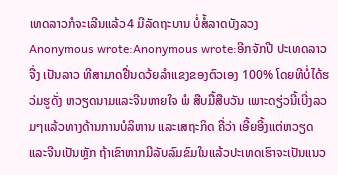ເທດລາວກໍຈະເລີນແລ້ວ4 ມີລັດຖະບານ ບໍ່ສໍ້ລາດບັງລວງ
Anonymous wrote:Anonymous wrote:ອີກຈັກປີ ປະເທດລາວ ຈື່ງ ເປັນລາວ ທີສາມາດຢື່ນດວ້ຍລຳແຂງຂອງຕົວເອງ 100% ໂດຍທີບໍ່ໄດ້ຮວ່ມຮູດັ່ງ ຫວຽດນາມແລະຈີນຫາຍໃຈ ພໍ ສືບມື້ສືບວັນ ເພາະດຽ່ວນີ້ເບີ່ງລວມໆແລ້ວທາງດ້ານການບໍລິຫານ ແລະເສຖະກິດ ຄື່ວ່າ ເອີ້ຍອີ້ງແຕ່ຫວຽດແລະຈີນເປັນຫຼັກ ຖ້າເຂົາຫາກມີລັບລົມຂົມໃນແລ້ວປະເທດເຮົາຈະເປັນແນວ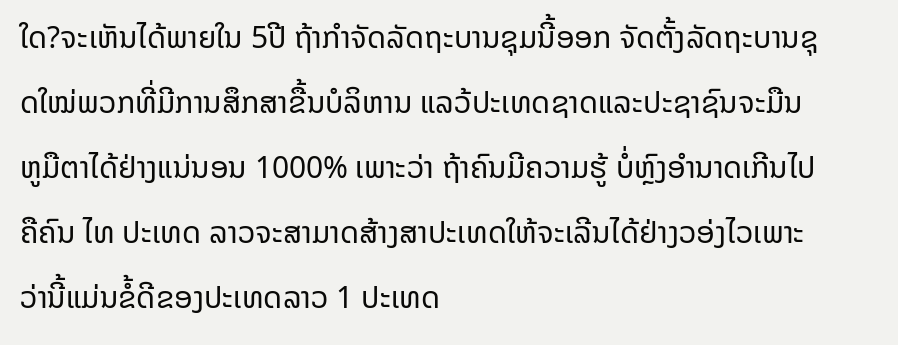ໃດ?ຈະເຫັນໄດ້ພາຍໃນ 5ປີ ຖ້າກໍາຈັດລັດຖະບານຊຸມນີ້ອອກ ຈັດຕັ້ງລັດຖະບານຊຸດໃໝ່ພວກທີ່ມີການສຶກສາຂື້ນບໍລິຫານ ແລວ້ປະເທດຊາດແລະປະຊາຊົນຈະມືນຫູມືຕາໄດ້ຢ່າງແນ່ນອນ 1000% ເພາະວ່າ ຖ້າຄົນມີຄວາມຮູ້ ບໍ່ຫຼົງອໍານາດເກີນໄປຄືຄົນ ໄທ ປະເທດ ລາວຈະສາມາດສ້າງສາປະເທດໃຫ້ຈະເລີນໄດ້ຢ່າງວອ່ງໄວເພາະວ່ານີ້ແມ່ນຂໍ້ດີຂອງປະເທດລາວ 1 ປະເທດ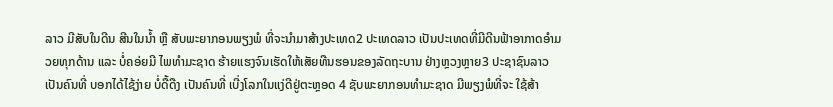ລາວ ມີສັບໃນດີນ ສີນໃນນໍ້າ ຫຼື ສັບພະຍາກອນພຽງພໍ ທີ່ຈະນໍາມາສ້າງປະເທດ2 ປະເທດລາວ ເປັນປະເທດທີ່ມີດີນຟ້າອາກາດອໍາມວຍທຸກດ້ານ ແລະ ບໍ່ຄອ່ຍມີ ໄພທໍາມະຊາດ ຮ້າຍແຮງຈົນເຮັດໃຫ້ເສັຍທືນຮອນຂອງລັດຖະບານ ຢ່າງຫຼວງຫຼາຍ3 ປະຊາຊົນລາວ ເປັນຄົນທີ່ ບອກໄດ້ໄຊ້ງ່າຍ ບໍ່ດື້ດືງ ເປັນຄົນທີ່ ເບີ່ງໂລກໃນແງ່ດີຢູ່ຕະຫຼອດ 4 ຊັບພະຍາກອນທໍາມະຊາດ ມີພຽງພໍທີ່ຈະ ໃຊ້ສ້າ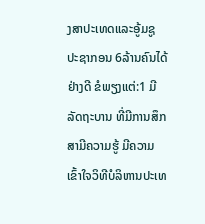ງສາປະເທດແລະອູ້ມຊູ ປະຊາກອນ 6ລ້ານຄົນໄດ້ຢ່າງດີ ຂໍພຽງແຕ່:1 ມີລັດຖະບານ ທີ່ມີການສຶກສາມີຄວາມຮູ້ ມີຄວາມເຂົ້າໃຈວິທີບໍລິຫານປະເທ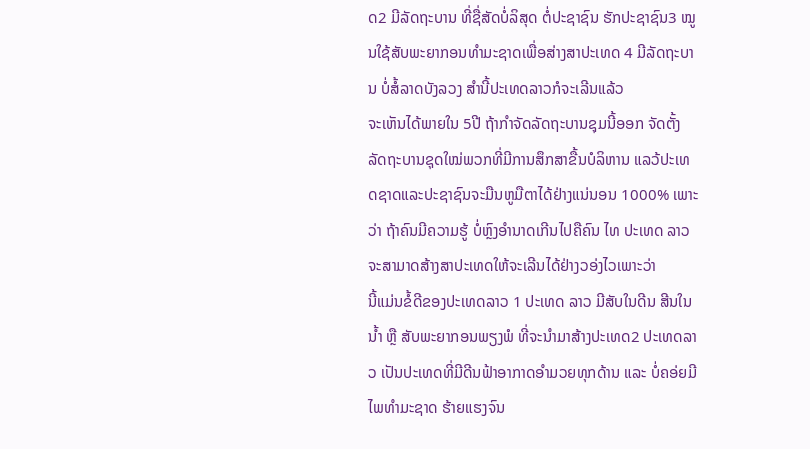ດ2 ມີລັດຖະບານ ທີ່ຊື່ສັດບໍ່ລິສຸດ ຕໍ່ປະຊາຊົນ ຮັກປະຊາຊົນ3 ໝູນໃຊ້ສັບພະຍາກອນທໍາມະຊາດເພື່ອສ່າງສາປະເທດ 4 ມີລັດຖະບານ ບໍ່ສໍ້ລາດບັງລວງ ສໍານີ້ປະເທດລາວກໍຈະເລີນແລ້ວ
ຈະເຫັນໄດ້ພາຍໃນ 5ປີ ຖ້າກໍາຈັດລັດຖະບານຊຸມນີ້ອອກ ຈັດຕັ້ງລັດຖະບານຊຸດໃໝ່ພວກທີ່ມີການສຶກສາຂື້ນບໍລິຫານ ແລວ້ປະເທດຊາດແລະປະຊາຊົນຈະມືນຫູມືຕາໄດ້ຢ່າງແນ່ນອນ 1000% ເພາະວ່າ ຖ້າຄົນມີຄວາມຮູ້ ບໍ່ຫຼົງອໍານາດເກີນໄປຄືຄົນ ໄທ ປະເທດ ລາວຈະສາມາດສ້າງສາປະເທດໃຫ້ຈະເລີນໄດ້ຢ່າງວອ່ງໄວເພາະວ່າ
ນີ້ແມ່ນຂໍ້ດີຂອງປະເທດລາວ 1 ປະເທດ ລາວ ມີສັບໃນດີນ ສີນໃນນໍ້າ ຫຼື ສັບພະຍາກອນພຽງພໍ ທີ່ຈະນໍາມາສ້າງປະເທດ2 ປະເທດລາວ ເປັນປະເທດທີ່ມີດີນຟ້າອາກາດອໍາມວຍທຸກດ້ານ ແລະ ບໍ່ຄອ່ຍມີ ໄພທໍາມະຊາດ ຮ້າຍແຮງຈົນ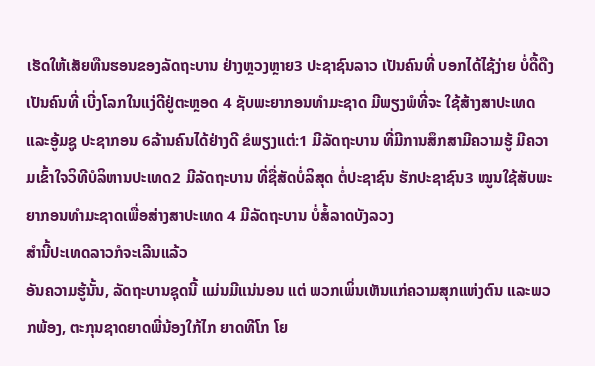ເຮັດໃຫ້ເສັຍທືນຮອນຂອງລັດຖະບານ ຢ່າງຫຼວງຫຼາຍ3 ປະຊາຊົນລາວ ເປັນຄົນທີ່ ບອກໄດ້ໄຊ້ງ່າຍ ບໍ່ດື້ດືງ ເປັນຄົນທີ່ ເບີ່ງໂລກໃນແງ່ດີຢູ່ຕະຫຼອດ 4 ຊັບພະຍາກອນທໍາມະຊາດ ມີພຽງພໍທີ່ຈະ ໃຊ້ສ້າງສາປະເທດແລະອູ້ມຊູ ປະຊາກອນ 6ລ້ານຄົນໄດ້ຢ່າງດີ ຂໍພຽງແຕ່:1 ມີລັດຖະບານ ທີ່ມີການສຶກສາມີຄວາມຮູ້ ມີຄວາມເຂົ້າໃຈວິທີບໍລິຫານປະເທດ2 ມີລັດຖະບານ ທີ່ຊື່ສັດບໍ່ລິສຸດ ຕໍ່ປະຊາຊົນ ຮັກປະຊາຊົນ3 ໝູນໃຊ້ສັບພະຍາກອນທໍາມະຊາດເພື່ອສ່າງສາປະເທດ 4 ມີລັດຖະບານ ບໍ່ສໍ້ລາດບັງລວງ
ສໍານີ້ປະເທດລາວກໍຈະເລີນແລ້ວ
ອັນຄວາມຮູ້ນັ້ນ, ລັດຖະບານຊຸດນີ້ ແມ່ນມີແນ່ນອນ ແຕ່ ພວກເພິ່ນເຫັນແກ່ຄວາມສຸກແຫ່ງຕົນ ແລະພວກພ້ອງ, ຕະກຸນຊາດຍາດພີ່ນ້ອງໃກ້ໄກ ຍາດທີໂກ ໂຍ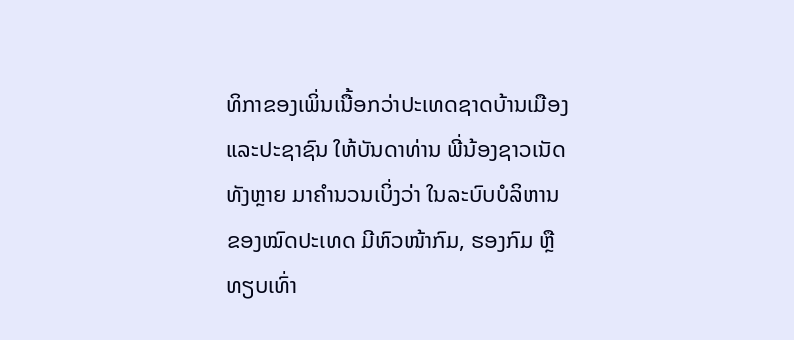ທິກາຂອງເພິ່ນເນື້ອກວ່າປະເທດຊາດບ້ານເມືອງ ແລະປະຊາຊົນ ໃຫ້ບັນດາທ່ານ ພີ່ນ້ອງຊາວເນັດທັງຫຼາຍ ມາຄຳນວນເບິ່ງວ່າ ໃນລະບົບບໍລິຫານຂອງໝົດປະເທດ ມີຫົວໜ້າກົມ, ຮອງກົມ ຫຼືທຽບເທົ່າ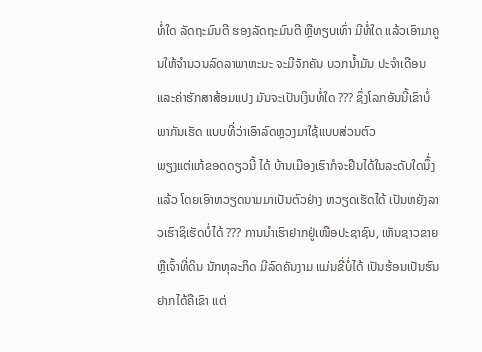ທໍ່ໃດ ລັດຖະມົນຕີ ຮອງລັດຖະມົນຕີ ຫຼືທຽບເທົ່າ ມີທໍ່ໃດ ແລ້ວເອົາມາຄູນໃຫ້ຈຳນວນລົດລາພາຫະນະ ຈະມີຈັກຄັນ ບວກນ້ຳມັນ ປະຈຳເດືອນ ແລະຄ່າຮັກສາສ້ອມແປງ ມັນຈະເປັນເງິນທໍ່ໃດ ??? ຊຶ່ງໂລກອັນນີ້ເຂົາບໍ່ພາກັນເຮັດ ແບບທີ່ວ່າເອົາລົດຫຼວງມາໃຊ້ແບບສ່ວນຕົວ
ພຽງແຕ່ແກ້ຂອດດຽວນີ້ ໄດ້ ບ້ານເມືອງເຮົາກໍຈະຢືນໄດ້ໃນລະດັບໃດນຶ້່ງແລ້ວ ໂດຍເອົາຫວຽດນາມມາເປັນຕົວຢ່າງ ຫວຽດເຮັດໄດ້ ເປັນຫຍັງລາວເຮົາຊິເຮັດບໍ່ໄດ້ ??? ການນຳເຮົາຢາກຢູ່ເໜືອປະຊາຊົນ, ເຫັນຊາວຂາຍ ຫຼືເຈົ້າທີ່ດິນ ນັກທຸລະກິດ ມີລົດຄັນງາມ ແມ່ນຂີ່ບໍ່ໄດ້ ເປັນຮ້ອນເປັນຮົນ ຢາກໄດ້ຄືເຂົາ ແຕ່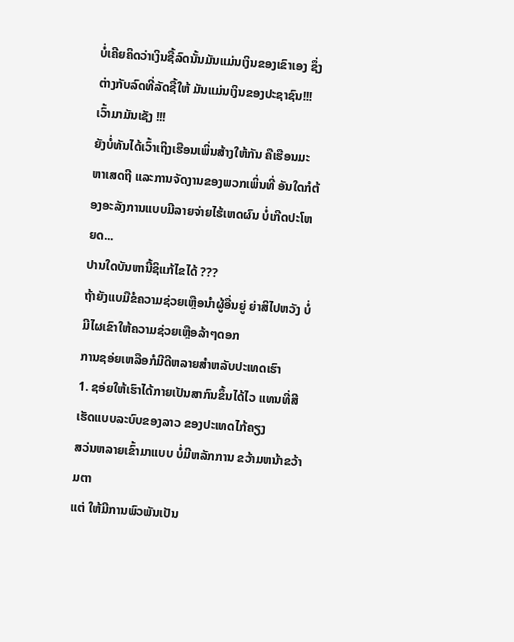ບໍ່ເຄີຍຄິດວ່າເງິນຊື້ລົດນັ້ນມັນແມ່ນເງິນຂອງເຂົາເອງ ຊຶ່ງຕ່າງກັບລົດທີ່ລັດຊື້ໃຫ້ ມັນແມ່ນເງິນຂອງປະຊາຊົນ!!! ເວົ້າມາມັນເຊັງ !!!
ຍັງບໍ່ທັນໄດ້ເວົ້າເຖິງເຮືອນເພິ່ນສ້າງໃຫ້ກັນ ຄືເຮືອນມະຫາເສດຖີ ແລະການຈັດງານຂອງພວກເພິ່ນທີ່ ອັນໃດກໍຕ້ອງອະລັງການແບບມີລາຍຈ່າຍໄຮ້ເຫດຜົນ ບໍ່ເກີດປະໂຫຍດ...
ປານໃດບັນຫານີ້ຊິແກ້ໄຂໄດ້ ???
ຖ້າຍັງແບມືຂໍຄວາມຊ່ວຍເຫຼືອນຳຜູ້ອື່ນຍູ່ ຍ່າສິໄປຫວັງ ບໍ່ມີໄຜເຂົາໃຫ້ຄວາມຊ່ວຍເຫຼືອລ້າໆດອກ
ການຊອ່ຍເຫລືອກໍມີດີຫລາຍສຳຫລັບປະເທດເຮົາ
1. ຊອ່ຍໃຫ້ເຮົາໄດ້ກາຍເປັນສາກົນຂຶ້ນໄດ້ໄວ ແທນທີ່ສີເຮັດແບບລະບົບຂອງລາວ ຂອງປະເທດໄກ້ຄຽງ
ສວ່ນຫລາຍເຂົ້າມາແບບ ບໍ່ມີຫລັກການ ຂວ້າມຫນ້າຂວ້າມຕາ
ແຕ່ ໃຫ້ມີການພົວພັນເປັນ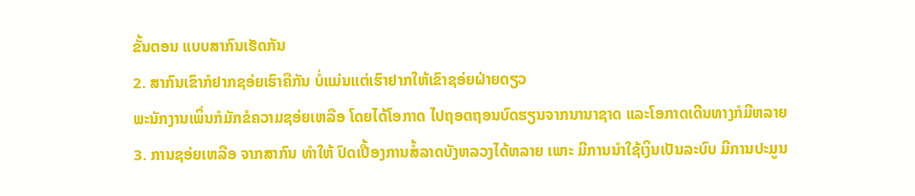ຂັ້ນຕອນ ແບບສາກົນເຮັດກັນ
2. ສາກົນເຂົາກໍຢາກຊອ່ຍເຮົາຄືກັນ ບໍ່ແມ່ນແຕ່ເຮົາຢາກໃຫ້ເຂົາຊອ່ຍຝ່າຍດຽວ
ພະນັກງານເພິ່ນກໍມັກຂໍຄວາມຊອ່ຍເຫລືອ ໂດຍໄດ້ໂອກາດ ໄປຖອດຖອນບົດຮຽນຈາກນານາຊາດ ແລະໂອກາດເດີນທາງກໍມີຫລາຍ
3. ການຊອ່ຍເຫລືອ ຈາກສາກົນ ທຳໃຫ້ ປົດເປື້ອງການສໍ້ລາດບັງຫລວງໄດ້ຫລາຍ ເພາະ ມີການນຳໃຊ້ເງິນເປັນລະບົບ ມີການປະມູນ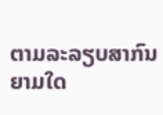ຕາມລະລຽບສາກົນ
ຍາມໃດ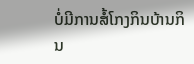ບໍ່ມີການສໍ້ໂກງກິນບ້ານກິນ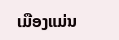ເມືອງແມ່ນ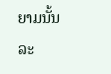ຍາມນັ້ນລະ